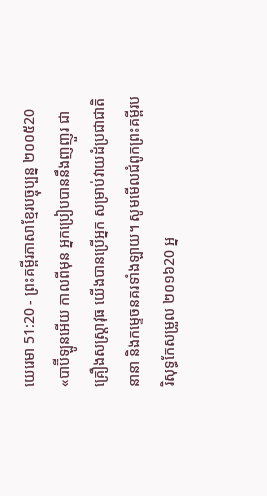យេរេមា 51:20 - ព្រះគម្ពីរភាសាខ្មែរបច្ចុប្បន្ន ២០០៥20 «បាប៊ីឡូនអើយ កាលពីមុន អ្នកប្រៀបបាននឹងញញួរ ជាគ្រឿងសស្ត្រាវុធ យើងបានប្រើអ្នក សម្រាប់វាយដំប្រជាជាតិនានា និងកម្ទេចនគរទាំងឡាយ។ សូមមើលជំពូកព្រះគម្ពីរបរិសុទ្ធកែសម្រួល ២០១៦20 អ្ន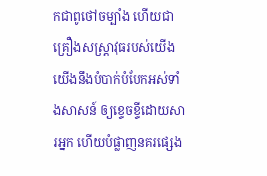កជាពូថៅចម្បាំង ហើយជាគ្រឿងសស្ត្រាវុធរបស់យើង យើងនឹងបំបាក់បំបែកអស់ទាំងសាសន៍ ឲ្យខ្ទេចខ្ទីដោយសារអ្នក ហើយបំផ្លាញនគរផ្សេង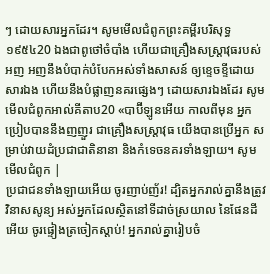ៗ ដោយសារអ្នកដែរ។ សូមមើលជំពូកព្រះគម្ពីរបរិសុទ្ធ ១៩៥៤20 ឯងជាពូថៅចំបាំង ហើយជាគ្រឿងសស្ត្រាវុធរបស់អញ អញនឹងបំបាក់បំបែកអស់ទាំងសាសន៍ ឲ្យខ្ទេចខ្ទីដោយសារឯង ហើយនឹងបំផ្លាញនគរផ្សេងៗ ដោយសារឯងដែរ សូមមើលជំពូកអាល់គីតាប20 «បាប៊ីឡូនអើយ កាលពីមុន អ្នកប្រៀបបាននឹងញញួរ ជាគ្រឿងសស្រ្ដាវុធ យើងបានប្រើអ្នក សម្រាប់វាយដំប្រជាជាតិនានា និងកំទេចនគរទាំងឡាយ។ សូមមើលជំពូក |
ប្រជាជនទាំងឡាយអើយ ចូរញាប់ញ័រ! ដ្បិតអ្នករាល់គ្នានឹងត្រូវវិនាសសូន្យ អស់អ្នកដែលស្ថិតនៅទីដាច់ស្រយាល នៃផែនដីអើយ ចូរផ្ទៀងត្រចៀកស្ដាប់! អ្នករាល់គ្នារៀបចំ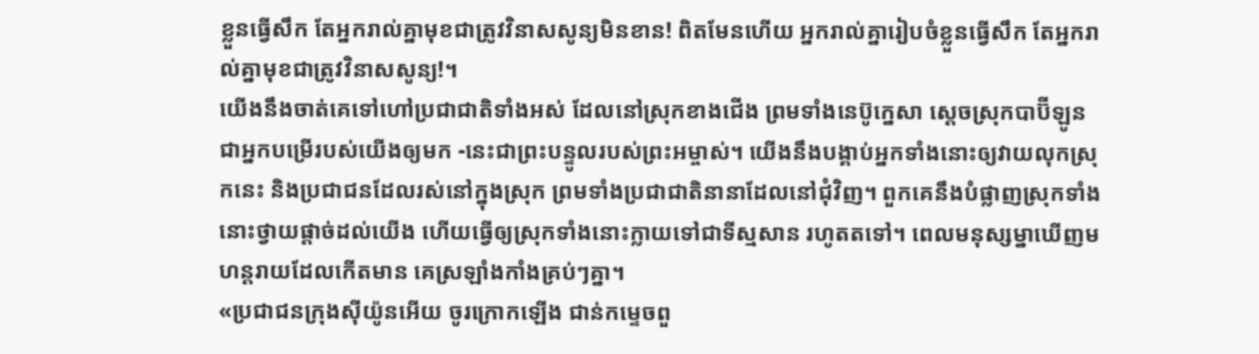ខ្លួនធ្វើសឹក តែអ្នករាល់គ្នាមុខជាត្រូវវិនាសសូន្យមិនខាន! ពិតមែនហើយ អ្នករាល់គ្នារៀបចំខ្លួនធ្វើសឹក តែអ្នករាល់គ្នាមុខជាត្រូវវិនាសសូន្យ!។
យើងនឹងចាត់គេទៅហៅប្រជាជាតិទាំងអស់ ដែលនៅស្រុកខាងជើង ព្រមទាំងនេប៊ូក្នេសា ស្ដេចស្រុកបាប៊ីឡូន ជាអ្នកបម្រើរបស់យើងឲ្យមក -នេះជាព្រះបន្ទូលរបស់ព្រះអម្ចាស់។ យើងនឹងបង្គាប់អ្នកទាំងនោះឲ្យវាយលុកស្រុកនេះ និងប្រជាជនដែលរស់នៅក្នុងស្រុក ព្រមទាំងប្រជាជាតិនានាដែលនៅជុំវិញ។ ពួកគេនឹងបំផ្លាញស្រុកទាំងនោះថ្វាយផ្ដាច់ដល់យើង ហើយធ្វើឲ្យស្រុកទាំងនោះក្លាយទៅជាទីស្មសាន រហូតតទៅ។ ពេលមនុស្សម្នាឃើញមហន្តរាយដែលកើតមាន គេស្រឡាំងកាំងគ្រប់ៗគ្នា។
«ប្រជាជនក្រុងស៊ីយ៉ូនអើយ ចូរក្រោកឡើង ជាន់កម្ទេចពួ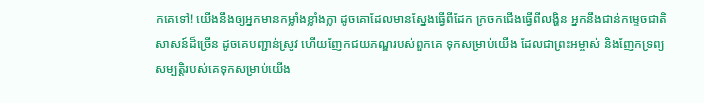កគេទៅ! យើងនឹងឲ្យអ្នកមានកម្លាំងខ្លាំងក្លា ដូចគោដែលមានស្នែងធ្វើពីដែក ក្រចកជើងធ្វើពីលង្ហិន អ្នកនឹងជាន់កម្ទេចជាតិសាសន៍ដ៏ច្រើន ដូចគេបញ្ជាន់ស្រូវ ហើយញែកជយភណ្ឌរបស់ពួកគេ ទុកសម្រាប់យើង ដែលជាព្រះអម្ចាស់ និងញែកទ្រព្យសម្បត្តិរបស់គេទុកសម្រាប់យើង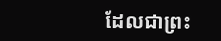ដែលជាព្រះ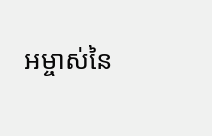អម្ចាស់នៃ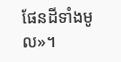ផែនដីទាំងមូល»។